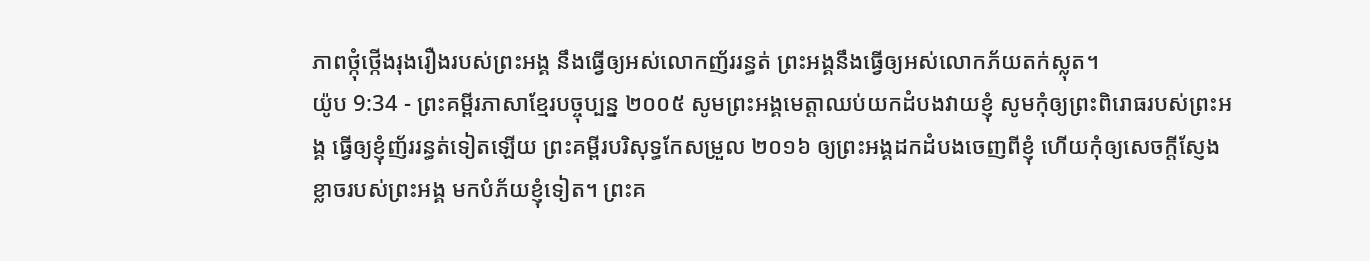ភាពថ្កុំថ្កើងរុងរឿងរបស់ព្រះអង្គ នឹងធ្វើឲ្យអស់លោកញ័ររន្ធត់ ព្រះអង្គនឹងធ្វើឲ្យអស់លោកភ័យតក់ស្លុត។
យ៉ូប 9:34 - ព្រះគម្ពីរភាសាខ្មែរបច្ចុប្បន្ន ២០០៥ សូមព្រះអង្គមេត្តាឈប់យកដំបងវាយខ្ញុំ សូមកុំឲ្យព្រះពិរោធរបស់ព្រះអង្គ ធ្វើឲ្យខ្ញុំញ័ររន្ធត់ទៀតឡើយ ព្រះគម្ពីរបរិសុទ្ធកែសម្រួល ២០១៦ ឲ្យព្រះអង្គដកដំបងចេញពីខ្ញុំ ហើយកុំឲ្យសេចក្ដីស្ញែងខ្លាចរបស់ព្រះអង្គ មកបំភ័យខ្ញុំទៀត។ ព្រះគ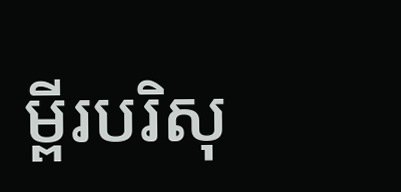ម្ពីរបរិសុ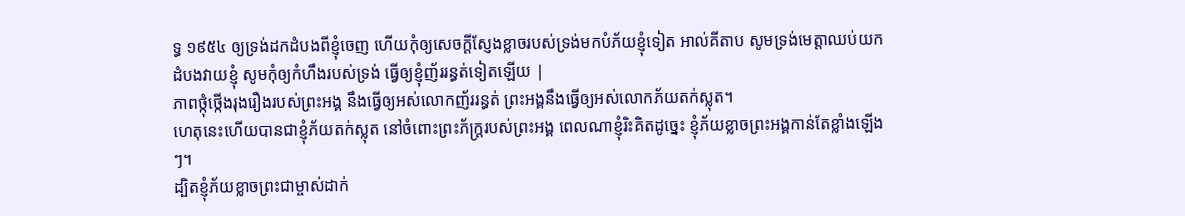ទ្ធ ១៩៥៤ ឲ្យទ្រង់ដកដំបងពីខ្ញុំចេញ ហើយកុំឲ្យសេចក្ដីស្ញែងខ្លាចរបស់ទ្រង់មកបំភ័យខ្ញុំទៀត អាល់គីតាប សូមទ្រង់មេត្តាឈប់យកដំបងវាយខ្ញុំ សូមកុំឲ្យកំហឹងរបស់ទ្រង់ ធ្វើឲ្យខ្ញុំញ័ររន្ធត់ទៀតឡើយ |
ភាពថ្កុំថ្កើងរុងរឿងរបស់ព្រះអង្គ នឹងធ្វើឲ្យអស់លោកញ័ររន្ធត់ ព្រះអង្គនឹងធ្វើឲ្យអស់លោកភ័យតក់ស្លុត។
ហេតុនេះហើយបានជាខ្ញុំភ័យតក់ស្លុត នៅចំពោះព្រះភ័ក្ត្ររបស់ព្រះអង្គ ពេលណាខ្ញុំរិះគិតដូច្នេះ ខ្ញុំភ័យខ្លាចព្រះអង្គកាន់តែខ្លាំងឡើងៗ។
ដ្បិតខ្ញុំភ័យខ្លាចព្រះជាម្ចាស់ដាក់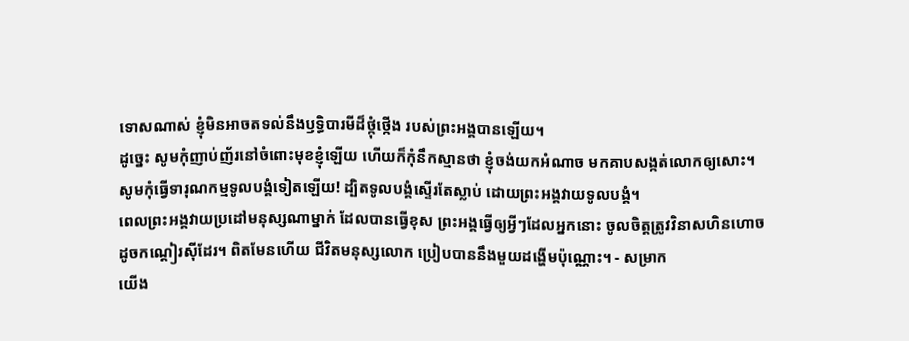ទោសណាស់ ខ្ញុំមិនអាចតទល់នឹងឫទ្ធិបារមីដ៏ថ្កុំថ្កើង របស់ព្រះអង្គបានឡើយ។
ដូច្នេះ សូមកុំញាប់ញ័រនៅចំពោះមុខខ្ញុំឡើយ ហើយក៏កុំនឹកស្មានថា ខ្ញុំចង់យកអំណាច មកគាបសង្កត់លោកឲ្យសោះ។
សូមកុំធ្វើទារុណកម្មទូលបង្គំទៀតឡើយ! ដ្បិតទូលបង្គំស្ទើរតែស្លាប់ ដោយព្រះអង្គវាយទូលបង្គំ។
ពេលព្រះអង្គវាយប្រដៅមនុស្សណាម្នាក់ ដែលបានធ្វើខុស ព្រះអង្គធ្វើឲ្យអ្វីៗដែលអ្នកនោះ ចូលចិត្តត្រូវវិនាសហិនហោចដូចកណ្ដៀរស៊ីដែរ។ ពិតមែនហើយ ជីវិតមនុស្សលោក ប្រៀបបាននឹងមួយដង្ហើមប៉ុណ្ណោះ។ - សម្រាក
យើង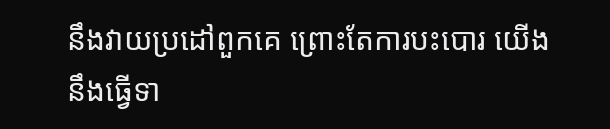នឹងវាយប្រដៅពួកគេ ព្រោះតែការបះបោរ យើងនឹងធ្វើទា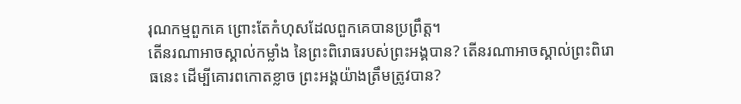រុណកម្មពួកគេ ព្រោះតែកំហុសដែលពួកគេបានប្រព្រឹត្ត។
តើនរណាអាចស្គាល់កម្លាំង នៃព្រះពិរោធរបស់ព្រះអង្គបាន? តើនរណាអាចស្គាល់ព្រះពិរោធនេះ ដើម្បីគោរពកោតខ្លាច ព្រះអង្គយ៉ាងត្រឹមត្រូវបាន?